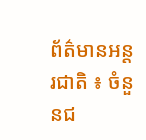ព័ត៌មានអន្តរជាតិ ៖ ចំនួនជ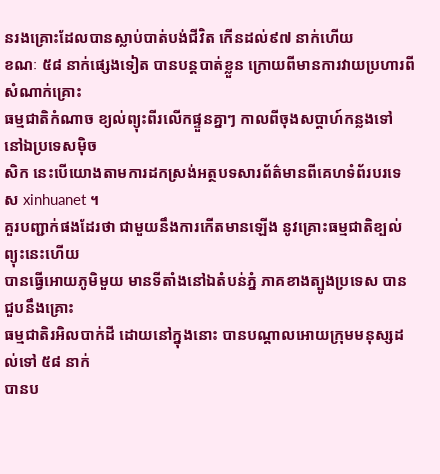នរងគ្រោះដែលបានស្លាប់បាត់បង់ជីវិត កើនដល់៩៧ នាក់ហើយ
ខណៈ ៥៨ នាក់ផ្សេងទៀត បានបន្តបាត់ខ្លួន ក្រោយពីមានការវាយប្រហារពីសំណាក់គ្រោះ
ធម្មជាតិកំណាច ខ្យល់ព្យុះពីរលើកផ្ទួនគ្នាៗ កាលពីចុងសប្តាហ៍កន្លងទៅ នៅឯប្រទេសម៉ិច
សិក នេះបើយោងតាមការដកស្រង់អត្ថបទសារព័ត៌មានពីគេហទំព័របរទេស xinhuanet ។
គួរបញ្ជាក់ផងដែរថា ជាមួយនឹងការកើតមានឡើង នូវគ្រោះធម្មជាតិខ្បល់ព្យុះនេះហើយ
បានធ្វើអោយភូមិមួយ មានទីតាំងនៅឯតំបន់ភ្នំ ភាគខាងត្បូងប្រទេស បានជួបនឹងគ្រោះ
ធម្មជាតិរអិលបាក់ដី ដោយនៅក្នុងនោះ បានបណ្តាលអោយក្រុមមនុស្សដល់ទៅ ៥៨ នាក់
បានប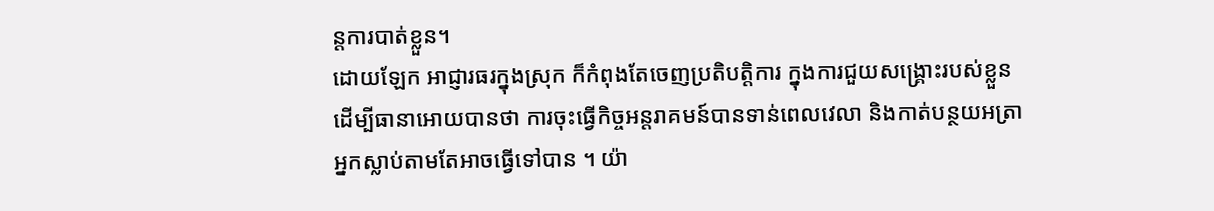ន្តការបាត់ខ្លួន។
ដោយឡែក អាជ្ញារធរក្នុងស្រុក ក៏កំពុងតែចេញប្រតិបត្តិការ ក្នុងការជួយសង្គ្រោះរបស់ខ្លួន
ដើម្បីធានាអោយបានថា ការចុះធ្វើកិច្ចអន្តរាគមន៍បានទាន់ពេលវេលា និងកាត់បន្ថយអត្រា
អ្នកស្លាប់តាមតែអាចធ្វើទៅបាន ។ យ៉ា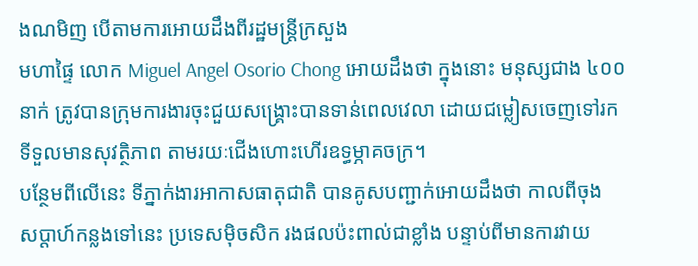ងណមិញ បើតាមការអោយដឹងពីរដ្ឋមន្រ្តីក្រសួង
មហាផ្ទៃ លោក Miguel Angel Osorio Chong អោយដឹងថា ក្នុងនោះ មនុស្សជាង ៤០០
នាក់ ត្រូវបានក្រុមការងារចុះជួយសង្គ្រោះបានទាន់ពេលវេលា ដោយជម្លៀសចេញទៅរក
ទីទួលមានសុវត្ថិភាព តាមរយៈជើងហោះហើរឧទ្ធម្ភាគចក្រ។
បន្ថែមពីលើនេះ ទីភ្នាក់ងារអាកាសធាតុជាតិ បានគូសបញ្ជាក់អោយដឹងថា កាលពីចុង
សប្តាហ៍កន្លងទៅនេះ ប្រទេសម៉ិចសិក រងផលប៉ះពាល់ជាខ្លាំង បន្ទាប់ពីមានការវាយ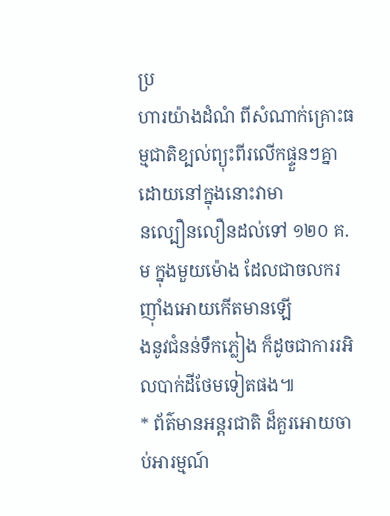ប្រ
ហារយ៉ាងដំណំ ពីសំណាក់គ្រោះធម្មជាតិខ្បល់ព្យុះពីរលើកផ្ទួនៗគ្នា ដោយនៅក្នុងនោះវាមា
នល្បឿនលឿនដល់ទៅ ១២០ គ.ម ក្នុងមួយម៉ោង ដែលជាចលករញ៉ាំងអោយកើតមានឡើ
ងនូវជំនន់ទឹកភ្លៀង ក៏ដូចជាការរអិលបាក់ដីថែមទៀតផង៕
* ព័ត៌មានអន្តរជាតិ ដ៏គួរអោយចាប់អារម្មណ៍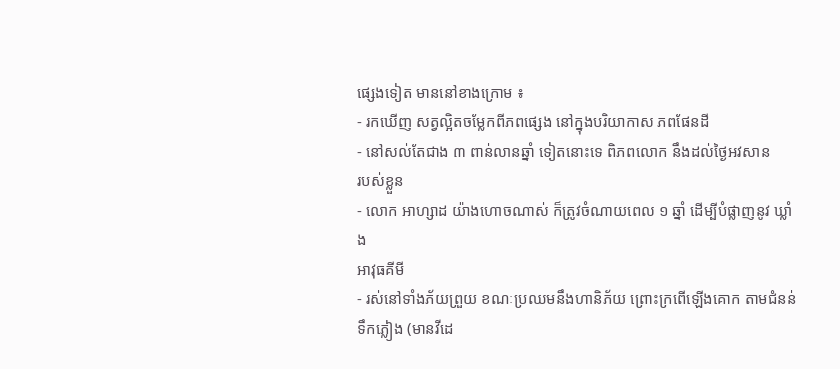ផ្សេងទៀត មាននៅខាងក្រោម ៖
- រកឃើញ សត្វល្អិតចម្លែកពីភពផ្សេង នៅក្នុងបរិយាកាស ភពផែនដី
- នៅសល់តែជាង ៣ ពាន់លានឆ្នាំ ទៀតនោះទេ ពិភពលោក នឹងដល់ថ្ងៃអវសាន
របស់ខ្លួន
- លោក អាហ្សាដ យ៉ាងហោចណាស់ ក៏ត្រូវចំណាយពេល ១ ឆ្នាំ ដើម្បីបំផ្លាញនូវ ឃ្លាំង
អាវុធគីមី
- រស់នៅទាំងភ័យព្រួយ ខណៈប្រឈមនឹងហានិភ័យ ព្រោះក្រពើឡើងគោក តាមជំនន់
ទឹកភ្លៀង (មានវីដេ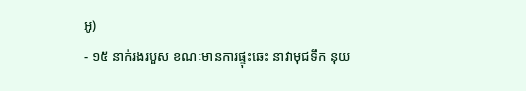អូ)
- ១៥ នាក់រងរបួស ខណៈមានការផ្ទុះឆេះ នាវាមុជទឹក នុយ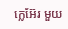ក្លេអ៊ែរ មួយ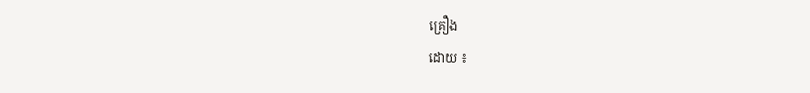គ្រឿង
ដោយ ៖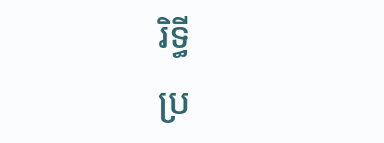រិទ្ធី
ប្រ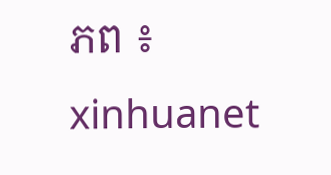ភព ៖ xinhuanet